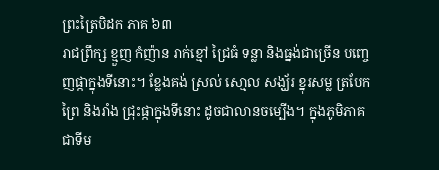ព្រះត្រៃបិដក ភាគ ៦៣
រាជព្រឹក្ស ខ្មួញ កំញ៉ាន រាក់ខ្មៅ ជ្រៃធំ ទន្លា និងធ្នង់ជាច្រើន បញេ្ចញផ្កាក្នុងទីនោះ។ ខែ្លងគង់ ស្រល់ សោ្មល សង្ឃ័រ ខ្នុរសម្ល ត្របែកព្រៃ និងរាំង ជ្រុះផ្កាក្នុងទីនោះ ដូចជាលានចម្បើង។ ក្នុងភូមិភាគជាទីម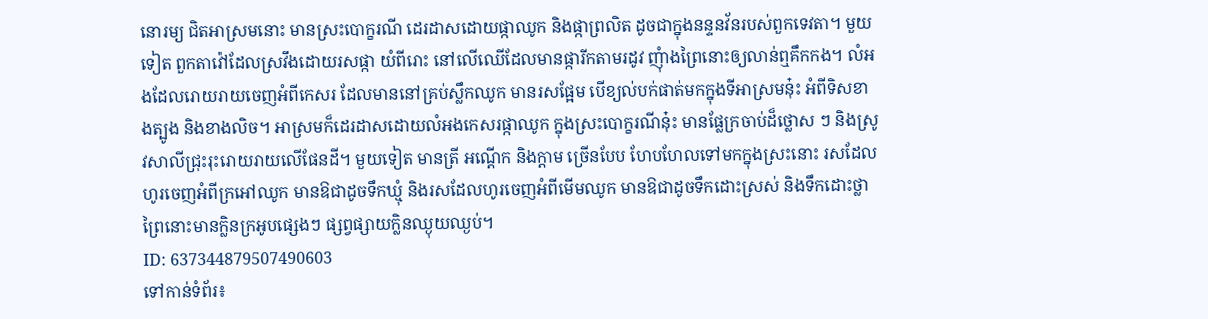នោរម្យ ជិតអាស្រមនោះ មានស្រះបោក្ខរណី ដេរដាសដោយផ្កាឈូក និងផ្កាព្រលិត ដូចជាក្នុងនន្ទនវ័នរបស់ពួកទេវតា។ មួយទៀត ពួកតាវ៉ៅដែលស្រវឹងដោយរសផ្កា យំពីរោះ នៅលើឈើដែលមានផ្ការីកតាមរដូវ ញុំាងព្រៃនោះឲ្យលាន់ឮគឹកកង។ លំអងដែលរោយរាយចេញអំពីកេសរ ដែលមាននៅគ្រប់ស្លឹកឈូក មានរសផែ្អម បើខ្យល់បក់ផាត់មកក្នុងទីអាស្រមនុ៎ះ អំពីទិសខាងត្បូង និងខាងលិច។ អាស្រមក៏ដេរដាសដោយលំអងកេសរផ្កាឈូក ក្នុងស្រះបោក្ខរណីនុ៎ះ មានផែ្លក្រចាប់ដ៏ថ្លោស ៗ និងស្រូវសាលីជ្រុះរុះរោយរាយលើផែនដី។ មួយទៀត មានត្រី អណើ្តក និងក្តាម ច្រើនបែប ហែបហែលទៅមកក្នុងស្រះនោះ រសដែលហូរចេញអំពីក្រអៅឈូក មានឱជាដូចទឹកឃ្មុំ និងរសដែលហូរចេញអំពីមើមឈូក មានឱជាដូចទឹកដោះស្រស់ និងទឹកដោះថ្លា ព្រៃនោះមានក្លិនក្រអូបផេ្សងៗ ផ្សព្វផ្សាយកិ្លនឈ្ងុយឈ្ងប់។
ID: 637344879507490603
ទៅកាន់ទំព័រ៖